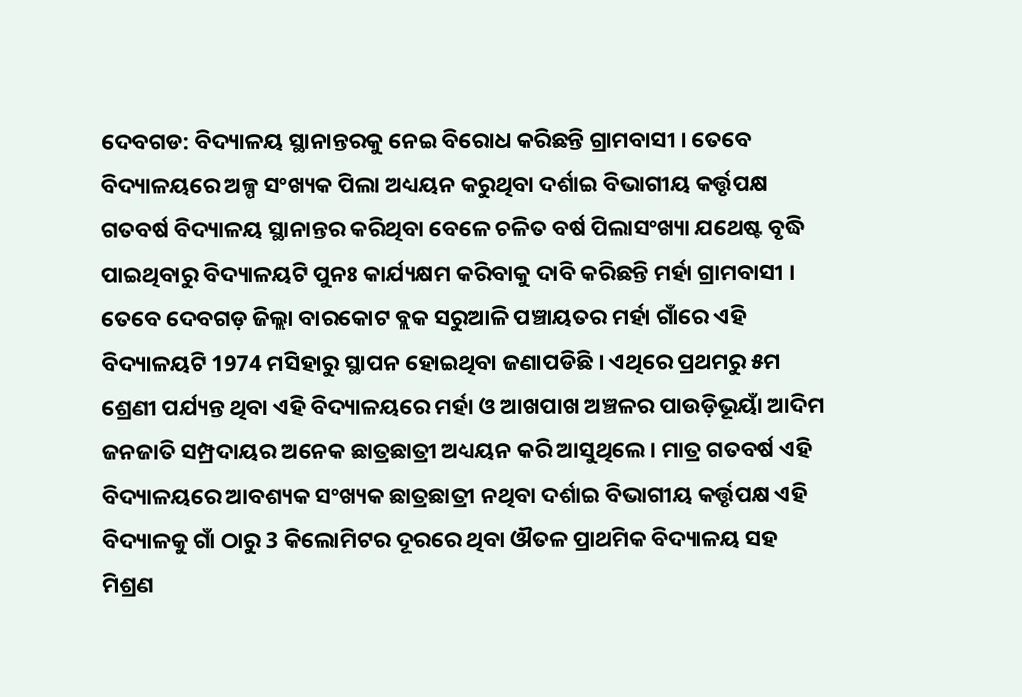ଦେବଗଡ: ବିଦ୍ୟାଳୟ ସ୍ଥାନାନ୍ତରକୁ ନେଇ ବିରୋଧ କରିଛନ୍ତି ଗ୍ରାମବାସୀ । ତେବେ ବିଦ୍ୟାଳୟରେ ଅଳ୍ପ ସଂଖ୍ୟକ ପିଲା ଅଧ୍ୟୟନ କରୁଥିବା ଦର୍ଶାଇ ବିଭାଗୀୟ କର୍ତ୍ତୃପକ୍ଷ ଗତବର୍ଷ ବିଦ୍ୟାଳୟ ସ୍ଥାନାନ୍ତର କରିଥିବା ବେଳେ ଚଳିତ ବର୍ଷ ପିଲାସଂଖ୍ୟା ଯଥେଷ୍ଟ ବୃଦ୍ଧି ପାଇଥିବାରୁ ବିଦ୍ୟାଳୟଟି ପୁନଃ କାର୍ଯ୍ୟକ୍ଷମ କରିବାକୁ ଦାବି କରିଛନ୍ତି ମର୍ହା ଗ୍ରାମବାସୀ ।
ତେବେ ଦେବଗଡ଼ ଜିଲ୍ଲା ବାରକୋଟ ବ୍ଲକ ସରୁଆଳି ପଞ୍ଚାୟତର ମର୍ହା ଗାଁରେ ଏହି ବିଦ୍ୟାଳୟଟି 1974 ମସିହାରୁ ସ୍ଥାପନ ହୋଇଥିବା ଜଣାପଡିଛି । ଏଥିରେ ପ୍ରଥମରୁ ୫ମ ଶ୍ରେଣୀ ପର୍ଯ୍ୟନ୍ତ ଥିବା ଏହି ବିଦ୍ୟାଳୟରେ ମର୍ହା ଓ ଆଖପାଖ ଅଞ୍ଚଳର ପାଉଡ଼ିଭୂୟାଁ ଆଦିମ ଜନଜାତି ସମ୍ପ୍ରଦାୟର ଅନେକ ଛାତ୍ରଛାତ୍ରୀ ଅଧ୍ୟୟନ କରି ଆସୁଥିଲେ । ମାତ୍ର ଗତବର୍ଷ ଏହି ବିଦ୍ୟାଳୟରେ ଆବଶ୍ୟକ ସଂଖ୍ୟକ ଛାତ୍ରଛାତ୍ରୀ ନଥିବା ଦର୍ଶାଇ ବିଭାଗୀୟ କର୍ତ୍ତୃପକ୍ଷ ଏହି ବିଦ୍ୟାଳକୁ ଗାଁ ଠାରୁ 3 କିଲୋମିଟର ଦୂରରେ ଥିବା ଔତଳ ପ୍ରାଥମିକ ବିଦ୍ୟାଳୟ ସହ ମିଶ୍ରଣ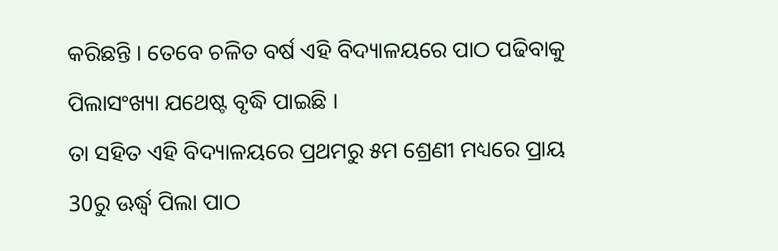କରିଛନ୍ତି । ତେବେ ଚଳିତ ବର୍ଷ ଏହି ବିଦ୍ୟାଳୟରେ ପାଠ ପଢିବାକୁ ପିଲାସଂଖ୍ୟା ଯଥେଷ୍ଟ ବୃଦ୍ଧି ପାଇଛି ।
ତା ସହିତ ଏହି ବିଦ୍ୟାଳୟରେ ପ୍ରଥମରୁ ୫ମ ଶ୍ରେଣୀ ମଧ୍ୟରେ ପ୍ରାୟ 30ରୁ ଊର୍ଦ୍ଧ୍ବ ପିଲା ପାଠ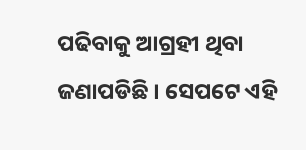ପଢିବାକୁ ଆଗ୍ରହୀ ଥିବା ଜଣାପଡିଛି । ସେପଟେ ଏହି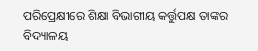ପରିପ୍ରେକ୍ଷୀରେ ଶିକ୍ଷା ବିଭାଗୀୟ କର୍ତ୍ତୁପକ୍ଷ ତାଙ୍କର ବିଦ୍ୟାଳୟ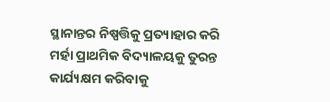ସ୍ଥାନାନ୍ତର ନିଷ୍ପତ୍ତିକୁ ପ୍ରତ୍ୟାହାର କରି ମର୍ହା ପ୍ରାଥମିକ ବିଦ୍ୟାଳୟକୁ ତୁରନ୍ତ କାର୍ଯ୍ୟକ୍ଷମ କରିବାକୁ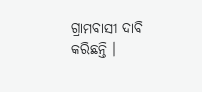ଗ୍ରାମବାସୀ ଦାବି କରିଛନ୍ତି ।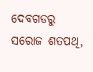ଦେବଗଡରୁ ସରୋଜ ଶତପଥି,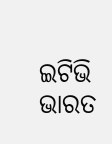ଇଟିଭି ଭାରତ